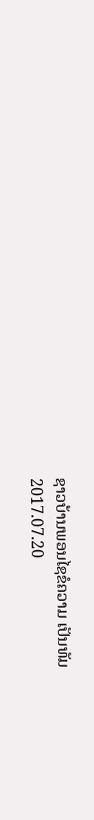ຊາວບ້ານພອນໄຊຂໍຄວາມ ເປັນທັມ
2017.07.20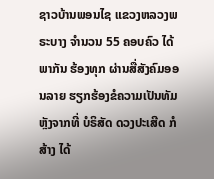ຊາວບ້ານພອນໄຊ ແຂວງຫລວງພຣະບາງ ຈຳນວນ 55 ຄອບຄົວ ໄດ້ພາກັນ ຮ້ອງທຸກ ຜ່ານສື່ສັງຄົມອອນລາຍ ຮຽກຮ້ອງຂໍຄວາມເປັນທັມ ຫຼັງຈາກທີ່ ບໍຣິສັດ ດວງປະເສີດ ກໍສ້າງ ໄດ້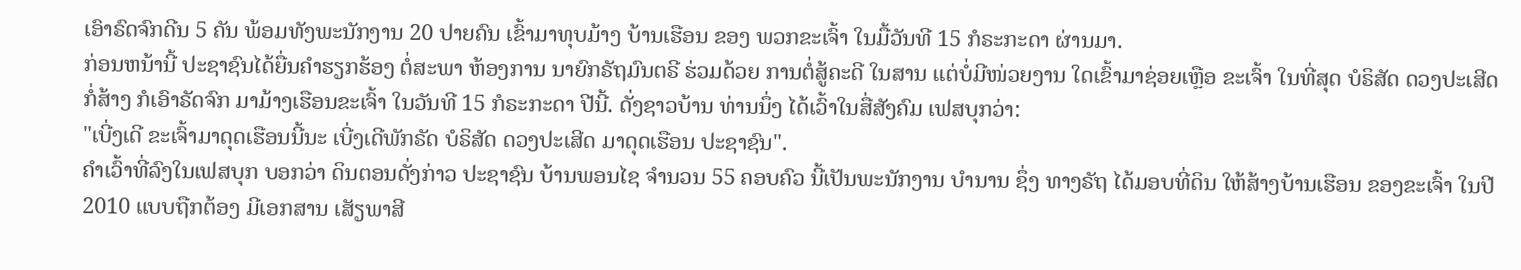ເອົາຣົດຈົກດີນ 5 ຄັນ ພ້ອມທັງພະນັກງານ 20 ປາຍຄົນ ເຂົ້າມາທຸບມ້າງ ບ້ານເຮືອນ ຂອງ ພວກຂະເຈົ້າ ໃນມື້ວັນທີ 15 ກໍຣະກະດາ ຜ່ານມາ.
ກ່ອນຫນ້ານີ້ ປະຊາຊົນໄດ້ຍື່ນຄຳຮຽກຮ້ອງ ຕໍ່ສະພາ ຫ້ອງການ ນາຍົກຣັຖມົນຕຣີ ຮ່ວມດ້ວຍ ການຕໍ່ສູ້ຄະດີ ໃນສານ ແຕ່ບໍ່ມີໜ່ວຍງານ ໃດເຂົ້າມາຊ່ອຍເຫຼືອ ຂະເຈົ້າ ໃນທີ່ສຸດ ບໍຣິສັດ ດວງປະເສີດ ກໍ່ສ້າງ ກໍເອົາຣັດຈົກ ມາມ້າງເຮືອນຂະເຈົ້າ ໃນວັນທີ 15 ກໍຣະກະດາ ປີນີ້. ດັ່ງຊາວບ້ານ ທ່ານນຶ່ງ ໄດ້ເວົ້າໃນສື່ສັງຄົມ ເຟສບຸກວ່າ:
"ເບີ່ງເດີ ຂະເຈົ້າມາດຸດເຮືອນນີ້ນະ ເບີ່ງເດີພັກຣັດ ບໍຣິສັດ ດວງປະເສີດ ມາດຸດເຮືອນ ປະຊາຊົນ".
ຄຳເວົ້າທີ່ລົງໃນເຟສບຸກ ບອກວ່າ ດິນຕອນດັ່ງກ່າວ ປະຊາຊົນ ບ້ານພອນໄຊ ຈຳນວນ 55 ຄອບຄົວ ນີ້ເປັນພະນັກງານ ບຳນານ ຊຶ່ງ ທາງຣັຖ ໄດ້ມອບທີ່ດິນ ໃຫ້ສ້າງບ້ານເຮືອນ ຂອງຂະເຈົ້າ ໃນປີ 2010 ແບບຖືກຕ້ອງ ມີເອກສານ ເສັຽພາສີ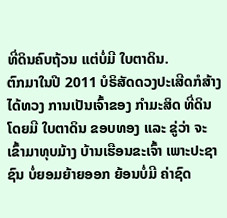ທີ່ດິນຄົບຖ້ວນ ແຕ່ບໍ່ມີ ໃບຕາດິນ.
ຕົກມາໃນປີ 2011 ບໍຣິສັດດວງປະເສີດກໍສ້າງ ໄດ້ທວງ ການເປັນເຈົ້າຂອງ ກຳມະສິດ ທີ່ດິນ ໂດຍມີ ໃບຕາດິນ ຂອບທອງ ແລະ ຂູ່ວ່າ ຈະເຂົ້າມາທຸບມ້າງ ບ້ານເຮືອນຂະເຈົ້າ ເພາະປະຊາຊົນ ບໍ່ຍອມຍ້າຍອອກ ຍ້ອນບໍ່ມີ ຄ່າຊົດ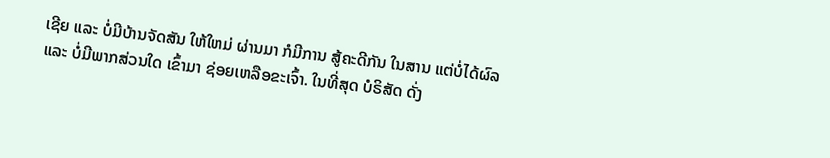ເຊີຍ ແລະ ບໍ່ມີບ້ານຈັດສັນ ໃຫ້ໃຫມ່ ຜ່ານມາ ກໍມີການ ສູ້ຄະດີກັນ ໃນສານ ແຕ່ບໍ່ໄດ້ຜົລ ແລະ ບໍ່ມີພາກສ່ວນໃດ ເຂົ້າມາ ຊ່ອຍເຫລືອຂະເຈົ້າ. ໃນທີ່ສຸດ ບໍຣິສັດ ດັ່ງ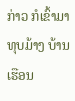ກ່າວ ກໍເຂົ້າມາ ທຸບມ້າງ ບ້ານເຮືອນ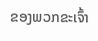ຂອງພວກຂະເຈົ້າ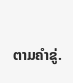ຕາມຄຳຂູ່.